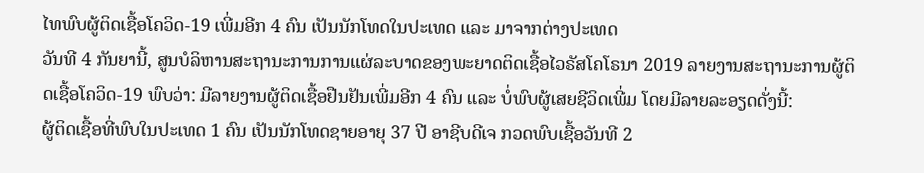ໄທພົບຜູ້ຕິດເຊື້ອໂຄວິດ-19 ເພີ່ມອີກ 4 ຄົນ ເປັນນັກໂທດໃນປະເທດ ແລະ ມາຈາກຕ່າງປະເທດ
ວັນທີ 4 ກັນຍານີ້, ສູນບໍລິຫານສະຖານະການການແຜ່ລະບາດຂອງພະຍາດຕິດເຊື້ອໄວຣັສໂຄໂຣນາ 2019 ລາຍງານສະຖານະການຜູ້ຕິດເຊື້ອໂຄວິດ-19 ພົບວ່າ: ມີລາຍງານຜູ້ຕິດເຊື້ອຢືນຢັນເພີ່ມອີກ 4 ຄົນ ແລະ ບໍ່ພົບຜູ້ເສຍຊີວິດເພີ່ມ ໂດຍມີລາຍລະອຽດດັ່ງນີ້:
ຜູ້ຕິດເຊື້ອທີ່ພົບໃນປະເທດ 1 ຄົນ ເປັນນັກໂທດຊາຍອາຍຸ 37 ປີ ອາຊີບດີເຈ ກວດພົບເຊື້ອວັນທີ 2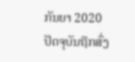ກັນຍາ 2020 ປັດຈຸບັນຖືກສົ່ງ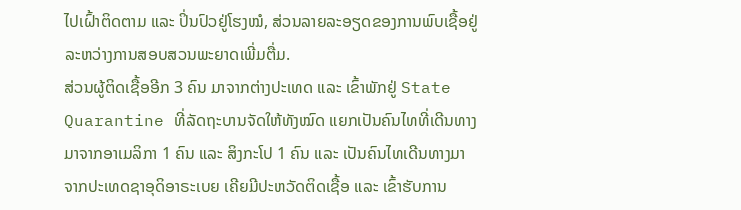ໄປເຝົ້າຕິດຕາມ ແລະ ປິ່ນປົວຢູ່ໂຮງໝໍ, ສ່ວນລາຍລະອຽດຂອງການພົບເຊື້ອຢູ່ລະຫວ່າງການສອບສວນພະຍາດເພີ່ມຕື່ມ.
ສ່ວນຜູ້ຕິດເຊື້ອອີກ 3 ຄົນ ມາຈາກຕ່າງປະເທດ ແລະ ເຂົ້າພັກຢູ່ State Quarantine ທີ່ລັດຖະບານຈັດໃຫ້ທັງໝົດ ແຍກເປັນຄົນໄທທີ່ເດີນທາງມາຈາກອາເມລິກາ 1 ຄົນ ແລະ ສິງກະໂປ 1 ຄົນ ແລະ ເປັນຄົນໄທເດີນທາງມາຈາກປະເທດຊາອຸດິອາຣະເບຍ ເຄີຍມີປະຫວັດຕິດເຊື້ອ ແລະ ເຂົ້າຮັບການ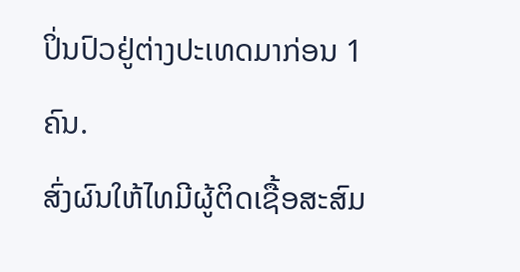ປິ່ນປົວຢູ່ຕ່າງປະເທດມາກ່ອນ 1 ຄົນ.
ສົ່ງຜົນໃຫ້ໄທມີຜູ້ຕິດເຊື້ອສະສົມ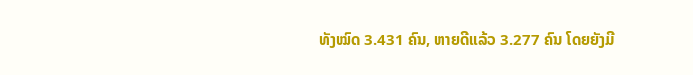ທັງໝົດ 3.431 ຄົນ, ຫາຍດີແລ້ວ 3.277 ຄົນ ໂດຍຍັງມີ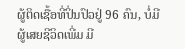ຜູ້ຕິດເຊື້ອທີ່ປິ່ນປົວຢູ່ 96 ຄົນ, ບໍ່ມີຜູ້ເສຍຊີວິດເພີ່ມ ມີ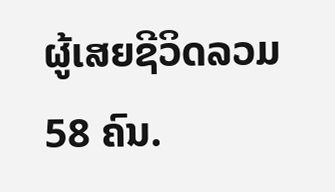ຜູ້ເສຍຊີວິດລວມ 58 ຄົນ.